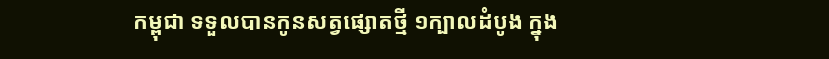កម្ពុជា ទទួលបានកូនសត្វផ្សោតថ្មី ១ក្បាលដំបូង ក្នុង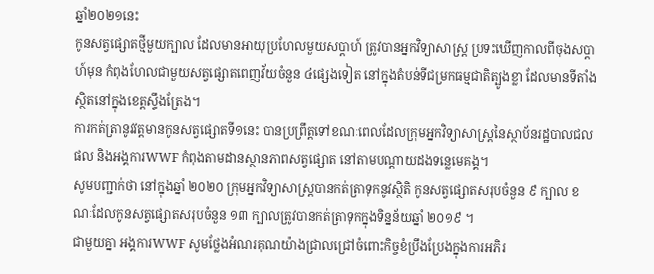ឆ្នាំ២០២១នេះ
កូនសត្វផ្សោតថ្មីមួយក្បាល ដែលមានអាយុប្រហែលមួយសប្តាហ៍ ត្រូវបានអ្នកវិទ្យាសាស្ត្រ ប្រទះឃើញកាលពីចុងសប្តាហ៍មុន កំពុងហែលជាមួយសត្វផ្សោតពេញវ័យចំនួន ៤ផ្សេងទៀត នៅក្នុងតំបន់ទីជម្រកធម្មជាតិត្បូងខ្លា ដែលមានទីតាំងស្ថិតនៅក្នុងខេត្តស្ទឹងត្រែង។
ការកត់ត្រានូវវត្តមានកូនសត្វផ្សោតទី១នេះ បានប្រព្រឹត្តទៅខណៈពេលដែលក្រុមអ្នកវិទ្យាសាស្ត្រនៃស្ថាប័នរដ្ឋបាលជលផល និងអង្គការWWF កំពុងតាមដានស្ថានភាពសត្វផ្សោត នៅតាមបណ្តាយដងទន្លេមេគង្គ។
សូមបញ្ជាក់ថា នៅក្នុងឆ្នាំ ២០២០ ក្រុមអ្នកវិទ្យាសាស្ត្របានកត់ត្រាទុកនូវស្ថិតិ កូនសត្វផ្សោតសរុបចំនួន ៩ ក្បាល ខណៈដែលកូនសត្វផ្សោតសរុបចំនួន ១៣ ក្បាលត្រូវបានកត់ត្រាទុកក្នុងទិន្នន័យឆ្នាំ ២០១៩ ។
ជាមួយគ្នា អង្គការWWF សូមថ្លែងអំណរគុណយ៉ាងជ្រាលជ្រៅចំពោះកិច្ចខំប្រឹងប្រែងក្នុងការអភិរ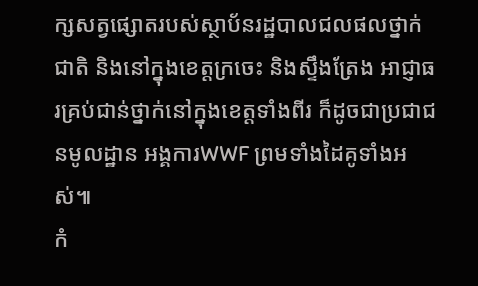ក្សសត្វផ្សោតរបស់ស្ថាប័នរដ្ឋបាលជលផលថ្នាក់ជាតិ និងនៅក្នុងខេត្តក្រចេះ និងស្ទឹងត្រែង អាជ្ញាធរគ្រប់ជាន់ថ្នាក់នៅក្នុងខេត្តទាំងពីរ ក៏ដូចជាប្រជាជនមូលដ្ឋាន អង្គការWWF ព្រមទាំងដៃគូទាំងអស់៕
កំ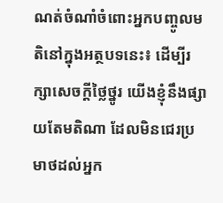ណត់ចំណាំចំពោះអ្នកបញ្ចូលមតិនៅក្នុងអត្ថបទនេះ៖ ដើម្បីរក្សាសេចក្ដីថ្លៃថ្នូរ យើងខ្ញុំនឹងផ្សាយតែមតិណា ដែលមិនជេរប្រមាថដល់អ្នក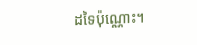ដទៃប៉ុណ្ណោះ។